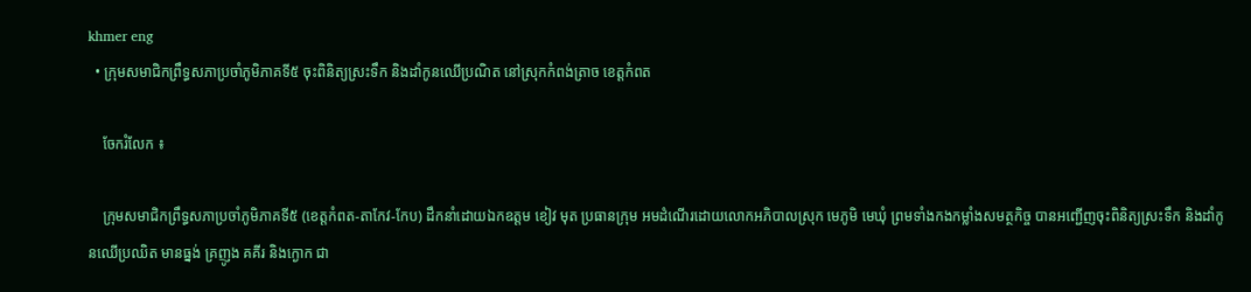khmer eng
  • ក្រុមសមាជិកព្រឹទ្ធសភាប្រចាំភូមិភាគទី៥ ចុះពិនិត្យស្រះទឹក និងដាំកូនឈើប្រណិត នៅស្រុកកំពង់ត្រាច ខេត្តកំពត

    ចែករំលែក ៖

    ក្រុមសមាជិកព្រឹទ្ធសភាប្រចាំភូមិភាគទី៥ (ខេត្តកំពត-តាកែវ-កែប) ដឹកនាំដោយឯកឧត្តម ខៀវ មុត ប្រធានក្រុម អមដំណើរដោយលោកអភិបាលស្រុក មេភូមិ មេឃុំ ព្រមទាំងកងកម្លាំងសមត្ថកិច្ច បានអញ្ជើញចុះពិនិត្យស្រះទឹក និងដាំកូនឈើប្រឈិត មានធ្នង់ គ្រញូង គគីរ និងក្ងោក ជា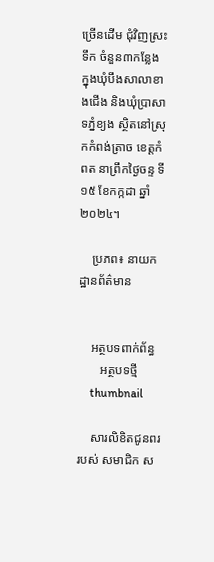ច្រើនដើម ជុំវិញស្រះទឹក ចំនួន៣កន្លែង ក្នុងឃុំបឹងសាលាខាងជើង និងឃុំប្រាសាទភ្នំខ្យង ស្ថិតនៅស្រុកកំពង់ត្រាច ខេត្តកំពត នាព្រឹកថ្ងៃចន្ទ ទី១៥ ខែកក្កដា ឆ្នាំ២០២៤។

    ប្រភព៖ នាយកដ្ឋានព័ត៌មាន


    អត្ថបទពាក់ព័ន្ធ
       អត្ថបទថ្មី
    thumbnail

    សារលិខិតជូនពរ របស់ សមាជិក ស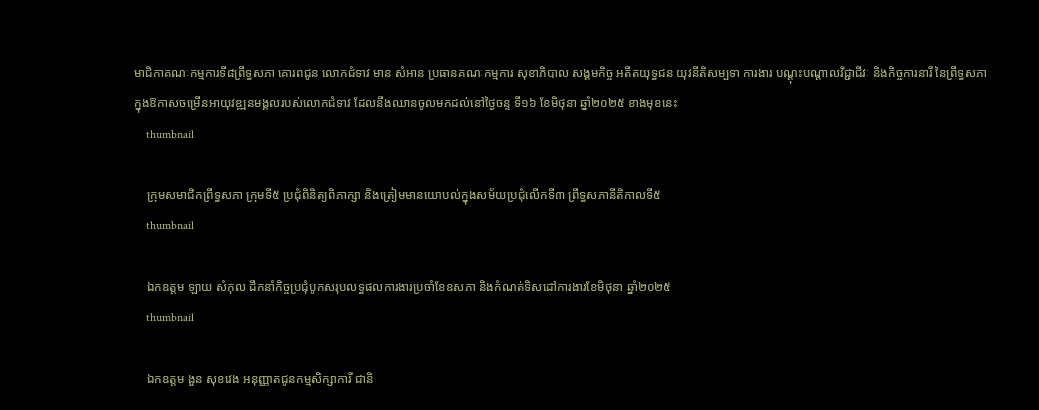មាជិកាគណៈកម្មការទី៨ព្រឹទ្ធសភា គោរពជូន លោកជំទាវ មាន សំអាន ប្រធានគណៈកម្មការ សុខាភិបាល សង្គមកិច្ច អតីតយុទ្ធជន យុវនីតិសម្បទា ការងារ បណ្តុះបណ្តាលវិជ្ជាជីវៈ និងកិច្ចការនារី នៃព្រឹទ្ធសភា ក្នុងឱកាសចម្រើនអាយុវឌ្ឍនមង្គលរបស់លោកជំទាវ ដែលនឹងឈានចូលមកដល់នៅថ្ងៃចន្ទ ទី១៦ ខែមិថុនា ឆ្នាំ២០២៥ ខាងមុខនេះ
    thumbnail

    ក្រុមសមាជិកព្រឹទ្ធសភា ក្រុមទី៥ ប្រជុំពិនិត្យពិភាក្សា និងត្រៀមមានយោបល់ក្នុងសម័យប្រជុំលើកទី៣ ព្រឹទ្ធសភានីតិកាលទី៥
    thumbnail

    ឯកឧត្តម ឡាយ សំកុល ដឹកនាំកិច្ចប្រជុំបូកសរុបលទ្ធផលការងារប្រចាំខែឧសភា និងកំណត់ទិសដៅការងារខែមិថុនា ឆ្នាំ២០២៥
    thumbnail

    ឯកឧត្តម ងួន សុខវេង អនុញ្ញាតជូនកម្មសិក្សាការី ជានិ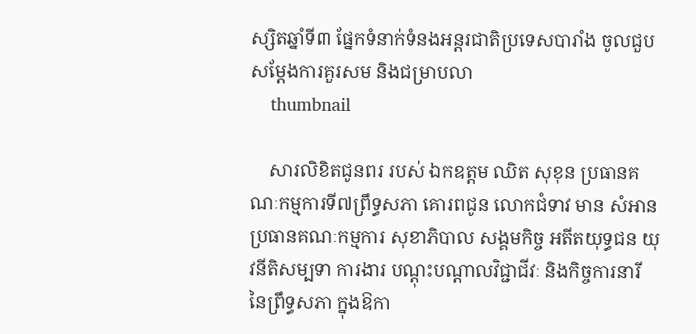ស្សិតឆ្នាំទី៣ ផ្នែកទំនាក់ទំនងអន្តរជាតិប្រទេសបារាំង ចូលជួបសម្តែងការគួរសម និងជម្រាបលា
    thumbnail

    សារលិខិតជូនពរ របស់ ឯកឧត្តម ឈិត សុខុន ប្រធានគណៈកម្មការទី៧ព្រឹទ្ធសភា គោរពជូន លោកជំទាវ មាន សំអាន ប្រធានគណៈកម្មការ សុខាភិបាល សង្គមកិច្ច អតីតយុទ្ធជន យុវនីតិសម្បទា ការងារ បណ្តុះបណ្តាលវិជ្ជាជីវៈ និងកិច្ចការនារី នៃព្រឹទ្ធសភា ក្នុងឱកា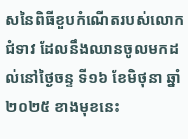សនៃពិធីខួបកំណើតរបស់លោកជំទាវ ដែលនឹងឈានចូលមកដល់នៅថ្ងៃចន្ទ ទី១៦ ខែមិថុនា ឆ្នាំ២០២៥ ខាងមុខនេះ